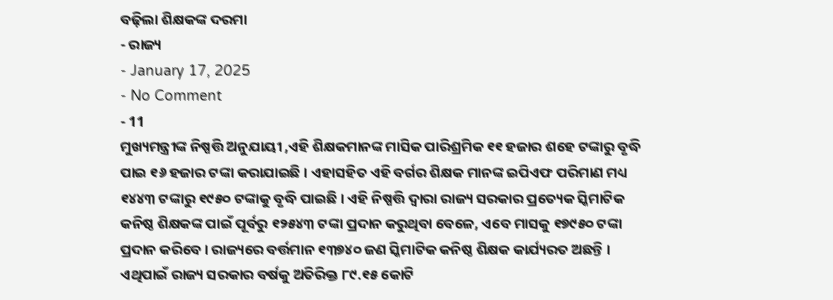ବଢ଼ିଲା ଶିକ୍ଷକଙ୍କ ଦରମା
- ରାଜ୍ୟ
- January 17, 2025
- No Comment
- 11
ମୁଖ୍ୟମନ୍ତ୍ରୀଙ୍କ ନିଷ୍ପତ୍ତି ଅନୁଯାୟୀ ,ଏହି ଶିକ୍ଷକମାନଙ୍କ ମାସିକ ପାରିଶ୍ରମିକ ୧୧ ହଜାର ଶହେ ଟଙ୍କାରୁ ବୃଦ୍ଧି ପାଇ ୧୬ ହଜାର ଟଙ୍କା କରାଯାଇଛି । ଏହାସହିତ ଏହି ବର୍ଗର ଶିକ୍ଷକ ମାନଙ୍କ ଇପିଏଫ ପରିମାଣ ମଧ୍ୟ ୧୪୪୩ ଟଙ୍କାରୁ ୧୯୫୦ ଟଙ୍କାକୁ ବୃଦ୍ଧି ପାଇଛି । ଏହି ନିଷ୍ପତ୍ତି ଦ୍ୱାରା ରାଜ୍ୟ ସରକାର ପ୍ରତ୍ୟେକ ସ୍କିମାଟିକ କନିଷ୍ଠ ଶିକ୍ଷକଙ୍କ ପାଇଁ ପୂର୍ବରୁ ୧୨୫୪୩ ଟଙ୍କା ପ୍ରଦାନ କରୁଥିବା ବେଳେ, ଏବେ ମାସକୁ ୧୭୯୫୦ ଟଙ୍କା ପ୍ରଦାନ କରିବେ । ରାଜ୍ୟରେ ବର୍ତ୍ତମାନ ୧୩୭୪୦ ଜଣ ସ୍କିମାଟିକ କନିଷ୍ଠ ଶିକ୍ଷକ କାର୍ଯ୍ୟରତ ଅଛନ୍ତି । ଏଥିପାଇଁ ରାଜ୍ୟ ସରକାର ବର୍ଷକୁ ଅତିରିକ୍ତ ୮୯.୧୫ କୋଟି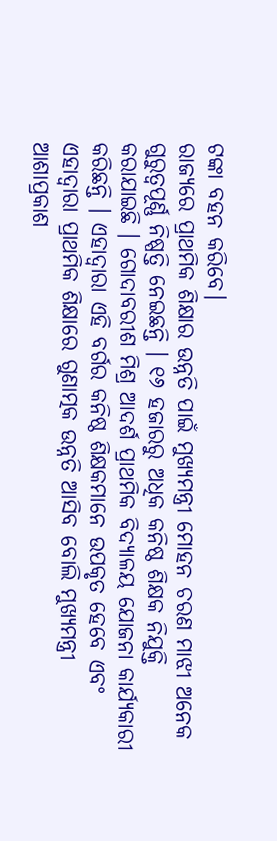ଟଙ୍କା ବହନ କରିବେ।
ରାଜ୍ୟରେ ପ୍ରାଥମିକ ଶିକ୍ଷାର ଉନ୍ନତି ପାଇଁ ମୁଖ୍ୟମନ୍ତ୍ରୀ ମୋହନ ଚରଣ ମାଝୀ ଅନେକ ଗୁରୁତ୍ୱପୂର୍ଣ୍ଣ ନିଷ୍ପତ୍ତି ନେଇଛନ୍ତି । ୧୬ ହଜାରରୁ ଅଧିକ କନିଷ୍ଠ ଶିକ୍ଷକ ନିଯୁକ୍ତି କରାଯାଇଛି । ଗୋଦାବରୀଶ ମିଶ୍ର ଆଦର୍ଶ ପ୍ରାଥମିକ ବିଦ୍ୟାଳୟ ଯୋଜନା କାର୍ଯ୍ୟକାରୀ କରିଛନ୍ତି । ଏହାଦ୍ୱାରା ଏହି ବର୍ଗର କନିଷ୍ଠ ଶିକ୍ଷକମାନେ ଉପକୃତ ହେବେ ଏବଂ ଏହାଦ୍ୱାରା ପ୍ରାଥମିକ ଶିକ୍ଷାରେ ଗୁଣାତ୍ମକ ଉନ୍ନତି ଆସିବ ବୋଲି ମୁଖ୍ୟମନ୍ତ୍ରୀ ଆଶାପ୍ରକାଶ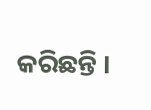କରିଛନ୍ତି ।